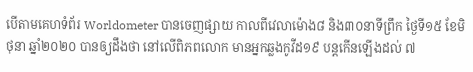បើតាមគេហទំព័រ Worldometer បានចេញផ្សាយ កាលពីវេលាម៉ោង៨ និង៣០នាទីព្រឹក ថ្ងៃទី១៥ ខែមិថុនា ឆ្នាំ២០២០ បានឲ្យដឹងថា នៅលើពិភពលោក មានអ្នកឆ្លងកូវីដ១៩ បន្ដកើនឡើងដល់ ៧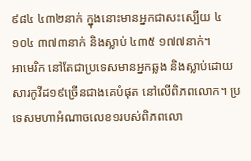៩៨៤ ៤៣២នាក់ ក្នុងនោះមានអ្នកជាសះស្បើយ ៤ ១០៤ ៣៧៣នាក់ និងស្លាប់ ៤៣៥ ១៧៧នាក់។
អាមេរិក នៅតែជាប្រទេសមានអ្នកឆ្លង និងស្លាប់ដោយសារកូវីដ១៩ច្រើនជាងគេបំផុត នៅលើពិភពលោក។ ប្រទេសមហាអំណាចលេខ១របស់ពិភពលោ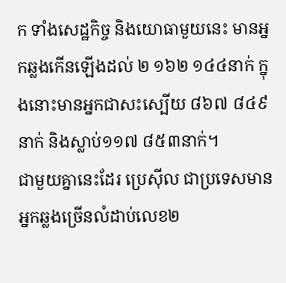ក ទាំងសេដ្ឋកិច្ច និងយោធាមួយនេះ មានអ្នកឆ្លងកើនឡើងដល់ ២ ១៦២ ១៤៤នាក់ ក្នុងនោះមានអ្នកជាសះស្បើយ ៨៦៧ ៨៤៩នាក់ និងស្លាប់១១៧ ៨៥៣នាក់។
ជាមួយគ្នានេះដែរ ប្រេស៊ីល ជាប្រទេសមានអ្នកឆ្លងច្រើនលំដាប់លេខ២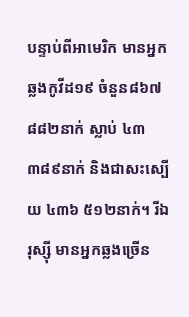បន្ទាប់ពីអាមេរិក មានអ្នកឆ្លងកូវីដ១៩ ចំនួន៨៦៧ ៨៨២នាក់ ស្លាប់ ៤៣ ៣៨៩នាក់ និងជាសះស្បើយ ៤៣៦ ៥១២នាក់។ រីឯរុស្ស៊ី មានអ្នកឆ្លងច្រើន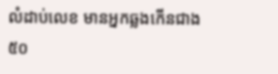លំដាប់លេខ មានអ្នកឆ្លងកើនជាង៥០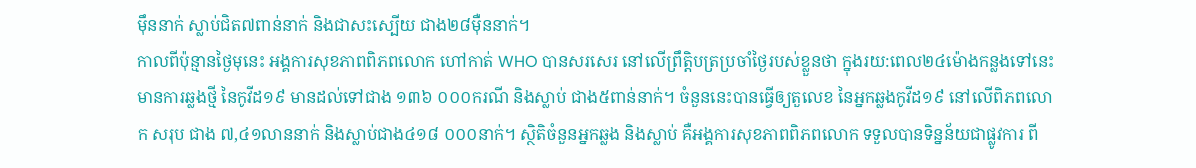ម៉ឹននាក់ ស្លាប់ជិត៧ពាន់នាក់ និងជាសះស្បើយ ជាង២៨ម៉ឺននាក់។
កាលពីប៉ុន្មានថ្ងៃមុនេះ អង្គការសុខភាពពិភពលោក ហៅកាត់ WHO បានសរសេរ នៅលើព្រឹត្ដិបត្រប្រចាំថ្ងៃរបស់ខ្លួនថា ក្នុងរយ:ពេល២៤ម៉ោងកន្លងទៅនេះ មានការឆ្លងថ្មី នៃកូវីដ១៩ មានដល់ទៅជាង ១៣៦ ០០០ករណី និងស្លាប់ ជាង៥ពាន់នាក់។ ចំនួននេះបានធ្វើឲ្យតួលេខ នៃអ្នកឆ្លងកូវីដ១៩ នៅលើពិភពលោក សរុប ជាង ៧,៤១លាននាក់ និងស្លាប់ជាង៤១៨ ០០០នាក់។ ស្ថិតិចំនួនអ្នកឆ្លង និងស្លាប់ គឺអង្គការសុខភាពពិភពលោក ទទួលបានទិន្នន័យជាផ្លូវការ ពី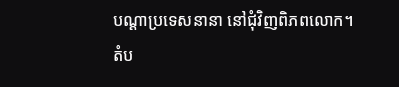បណ្ដាប្រទេសនានា នៅជុំវិញពិភពលោក។
តំប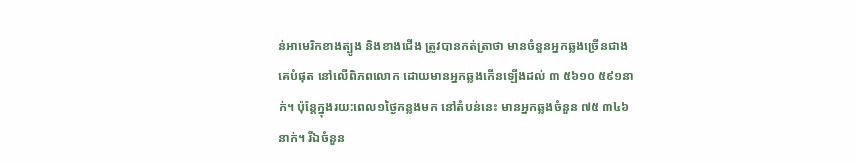ន់អាមេរិកខាងត្បូង និងខាងជើង ត្រូវបានកត់ត្រាថា មានចំនួនអ្នកឆ្លងច្រើនជាងគេបំផុត នៅលើពិភពលោក ដោយមានអ្នកឆ្លងកើនឡើងដល់ ៣ ៥៦១០ ៥៩១នាក់។ ប៉ុន្ដែក្នុងរយ:ពេល១ថ្ងៃកន្លងមក នៅតំបន់នេះ មានអ្នកឆ្លងចំនួន ៧៥ ៣៤៦នាក់។ រីឯចំនួន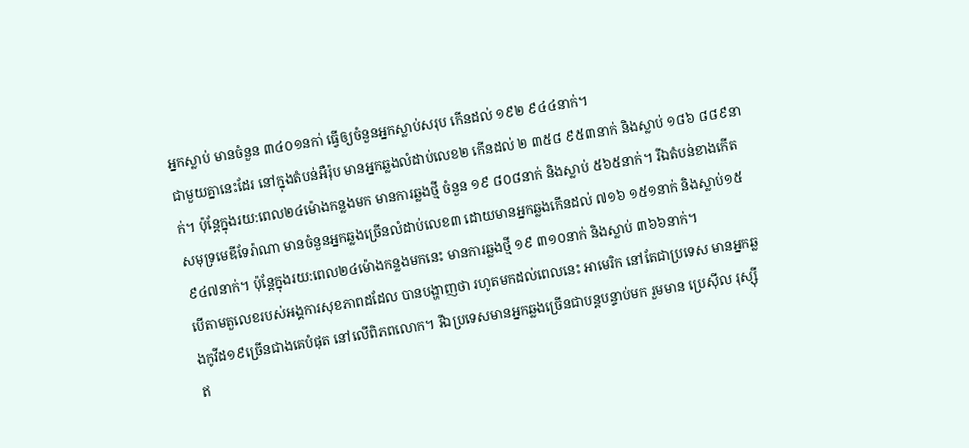អ្នកស្លាប់ មានចំនួន ៣៤០១នកា់ ធ្វើឲ្យចំនួនអ្នកស្លាប់សរុប កើនដល់ ១៩២ ៩៤៤នាក់។
ជាមួយគ្នានេះដែរ នៅក្នុងតំបន់អឺរ៉ុប មានអ្នកឆ្លងលំដាប់លេខ២ កើនដល់ ២ ៣៥៨ ៩៥៣នាក់ និងស្លាប់ ១៨៦ ៨៨៩នាក់។ ប៉ុន្ដែក្នុងរយ:ពេល២៤ម៉ោងកន្លងមក មានការឆ្លងថ្មី ចំនួន ១៩ ៨០៨នាក់ និងស្លាប់ ៥៦៥នាក់។ រីឯតំបន់ខាងកើតសមុទ្រមេឌីទែរ៉ាណា មានចំនួនអ្នកឆ្លងច្រើនលំដាប់លេខ៣ ដោយមានអ្នកឆ្លងកើនដល់ ៧១៦ ១៥១នាក់ និងស្លាប់១៥ ៩៤៧នាក់។ ប៉ុន្ដែក្នុងរយ:ពេល២៤ម៉ោងកន្លងមកនេះ មានការឆ្លងថ្មី ១៩ ៣១០នាក់ និងស្លាប់ ៣៦៦នាក់។
បើតាមតួលេខរបស់អង្គការសុខភាពដដែល បានបង្ហាញថា រហូតមកដល់ពេលនេះ អាមេរិក នៅតែជាប្រទេស មានអ្នកឆ្លងកូវីដ១៩ច្រើនជាងគេបំផុត នៅលើពិភពលោក។ រីឯប្រទេសមានអ្នកឆ្លងច្រើនជាបន្ដបន្ទាប់មក រួមមាន ប្រេស៊ីល រុស្ស៊ី ឥ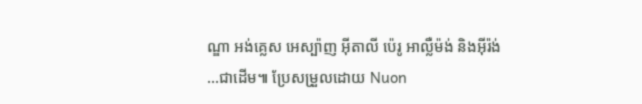ណ្ឌា អង់គ្លេស អេស្ប៉ាញ អ៊ីតាលី ប៉េរូ អាល្លឺម៉ង់ និងអ៊ីរ៉ង់ …ជាដើម៕ ប្រែសម្រួលដោយ Nuon